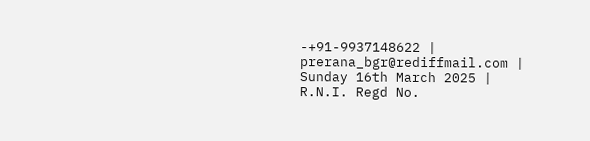-+91-9937148622 |
prerana_bgr@rediffmail.com |
Sunday 16th March 2025 |
R.N.I. Regd No.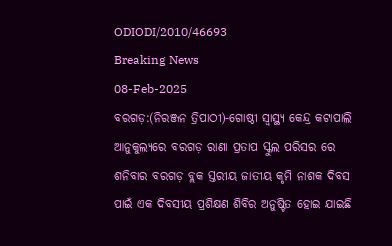ODIODI/2010/46693
Breaking News
08-Feb-2025
ବରଗଡ଼:(ନିରଞ୍ଜନ ତ୍ରିପାଠୀ)-ଗୋଷ୍ଠୀ ସ୍ବାସ୍ଥ୍ୟ କେନ୍ଦ୍ର କଟାପାଲି ଆନୁକୁଲ୍ୟରେ ବରଗଡ଼ ରାଣା ପ୍ରତାପ ସ୍କୁଲ ପରିସର ରେ ଶନିବାର ବରଗଡ଼ ବ୍ଲକ ସ୍ତରୀୟ ଜାତୀୟ କୃମି ନାଶକ ଦିବସ ପାଇଁ ଏକ ଦିବସୀୟ ପ୍ରଶିକ୍ଷଣ ଶିବିର ଅନୁଷ୍ଟିତ ହୋଇ ଯାଇଛି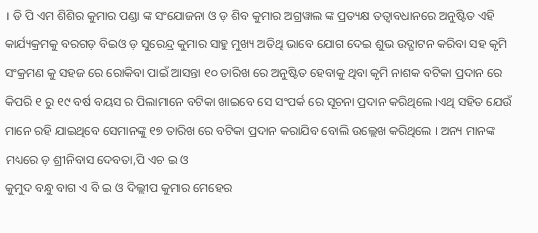। ଡି ପି ଏମ ଶିଶିର କୁମାର ପଣ୍ଡା ଙ୍କ ସଂଯୋଜନା ଓ ଡ଼ ଶିବ କୁମାର ଅଗ୍ରୱାଲ ଙ୍କ ପ୍ରତ୍ୟକ୍ଷ ତତ୍ବାବଧାନରେ ଅନୁଷ୍ଟିତ ଏହି କାର୍ଯ୍ୟକ୍ରମକୁ ବରଗଡ଼ ବିଇଓ ଡ଼ ସୁରେନ୍ଦ୍ର କୁମାର ସାହୁ ମୁଖ୍ୟ ଅତିଥି ଭାବେ ଯୋଗ ଦେଇ ଶୁଭ ଉଦ୍ଘାଟନ କରିବା ସହ କୃମି ସଂକ୍ରମଣ କୁ ସହଜ ରେ ରୋକିବା ପାଇଁ ଆସନ୍ତା ୧୦ ତାରିଖ ରେ ଅନୁଷ୍ଟିତ ହେବାକୁ ଥିବା କୃମି ନାଶକ ବଟିକା ପ୍ରଦାନ ରେ କିପରି ୧ ରୁ ୧୯ ବର୍ଷ ବୟସ ର ପିଲାମାନେ ବଟିକା ଖାଇବେ ସେ ସଂପର୍କ ରେ ସୂଚନା ପ୍ରଦାନ କରିଥିଲେ ।ଏଥି ସହିତ ଯେଉଁ ମାନେ ରହି ଯାଇଥିବେ ସେମାନଙ୍କୁ ୧୭ ତାରିଖ ରେ ବଟିକା ପ୍ରଦାନ କରାଯିବ ବୋଲି ଉଲ୍ଲେଖ କରିଥିଲେ । ଅନ୍ୟ ମାନଙ୍କ ମଧ୍ୟରେ ଡ଼ ଶ୍ରୀନିବାସ ଦେବତା,ପି ଏଚ ଇ ଓ
କୁମୁଦ ବନ୍ଧୁ ବାଗ ଏ ବି ଇ ଓ ଦିଲ୍ଲୀପ କୁମାର ମେହେର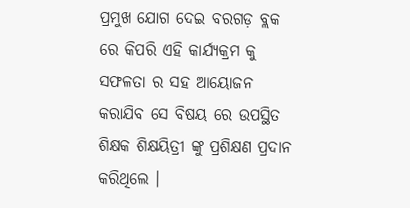ପ୍ରମୁଖ ଯୋଗ ଦେଇ ବରଗଡ଼ ବ୍ଲକ ରେ କିପରି ଏହି କାର୍ଯ୍ୟକ୍ରମ କୁ ସଫଳତା ର ସହ ଆୟୋଜନ କରାଯିବ ସେ ବିଷୟ ରେ ଉପସ୍ଥିତ ଶିକ୍ଷକ ଶିକ୍ଷୟିତ୍ରୀ ଙ୍କୁ ପ୍ରଶିକ୍ଷଣ ପ୍ରଦାନ କରିଥିଲେ ।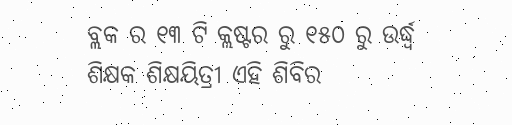ବ୍ଲକ ର ୧୩ ଟି କ୍ଲଷ୍ଟର ରୁ ୧୫୦ ରୁ ଉର୍ଦ୍ଧ୍ବ ଶିକ୍ଷକ ଶିକ୍ଷୟିତ୍ରୀ ଏହି ଶିବିର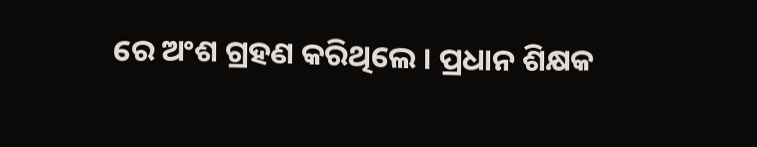ରେ ଅଂଶ ଗ୍ରହଣ କରିଥିଲେ । ପ୍ରଧାନ ଶିକ୍ଷକ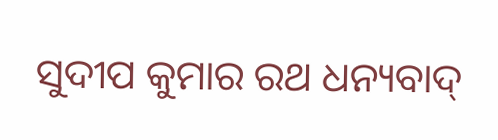ସୁଦୀପ କୁମାର ରଥ ଧନ୍ୟବାଦ୍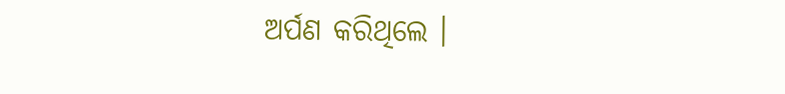ଅର୍ପଣ କରିଥିଲେ ।